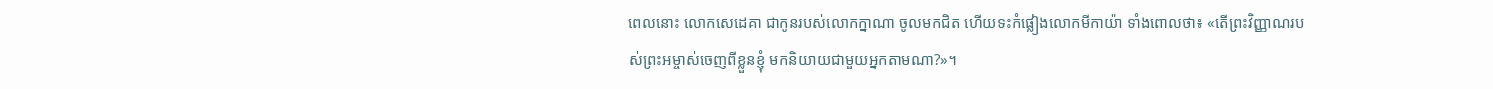ពេលនោះ លោកសេដេគា ជាកូនរបស់លោកក្នាណា ចូលមកជិត ហើយទះកំផ្លៀងលោកមីកាយ៉ា ទាំងពោលថា៖ «តើព្រះវិញ្ញាណរបស់ព្រះអម្ចាស់ចេញពីខ្លួនខ្ញុំ មកនិយាយជាមួយអ្នកតាមណា?»។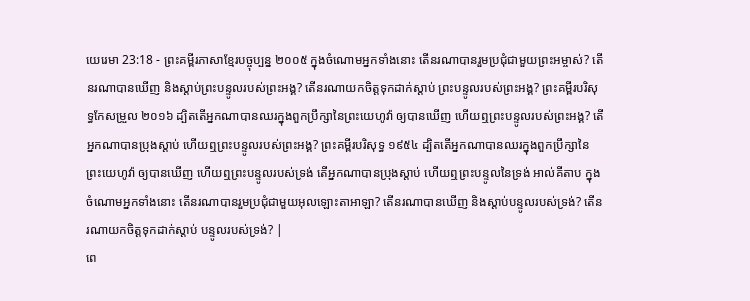យេរេមា 23:18 - ព្រះគម្ពីរភាសាខ្មែរបច្ចុប្បន្ន ២០០៥ ក្នុងចំណោមអ្នកទាំងនោះ តើនរណាបានរួមប្រជុំជាមួយព្រះអម្ចាស់? តើនរណាបានឃើញ និងស្ដាប់ព្រះបន្ទូលរបស់ព្រះអង្គ? តើនរណាយកចិត្តទុកដាក់ស្ដាប់ ព្រះបន្ទូលរបស់ព្រះអង្គ? ព្រះគម្ពីរបរិសុទ្ធកែសម្រួល ២០១៦ ដ្បិតតើអ្នកណាបានឈរក្នុងពួកប្រឹក្សានៃព្រះយេហូវ៉ា ឲ្យបានឃើញ ហើយឮព្រះបន្ទូលរបស់ព្រះអង្គ? តើអ្នកណាបានប្រុងស្តាប់ ហើយឮព្រះបន្ទូលរបស់ព្រះអង្គ? ព្រះគម្ពីរបរិសុទ្ធ ១៩៥៤ ដ្បិតតើអ្នកណាបានឈរក្នុងពួកប្រឹក្សានៃព្រះយេហូវ៉ា ឲ្យបានឃើញ ហើយឮព្រះបន្ទូលរបស់ទ្រង់ តើអ្នកណាបានប្រុងស្តាប់ ហើយឮព្រះបន្ទូលនៃទ្រង់ អាល់គីតាប ក្នុងចំណោមអ្នកទាំងនោះ តើនរណាបានរួមប្រជុំជាមួយអុលឡោះតាអាឡា? តើនរណាបានឃើញ និងស្ដាប់បន្ទូលរបស់ទ្រង់? តើនរណាយកចិត្តទុកដាក់ស្ដាប់ បន្ទូលរបស់ទ្រង់? |
ពេ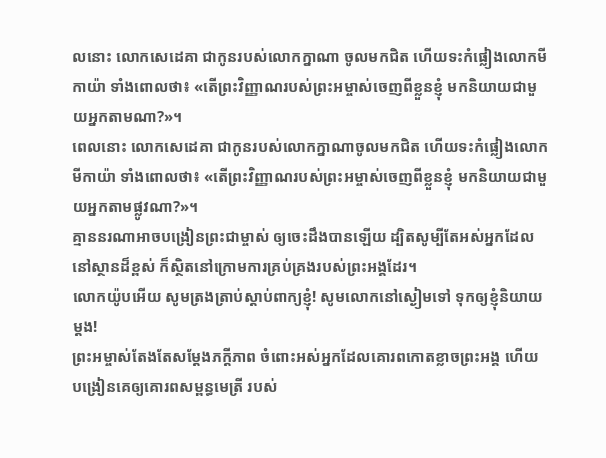លនោះ លោកសេដេគា ជាកូនរបស់លោកក្នាណា ចូលមកជិត ហើយទះកំផ្លៀងលោកមីកាយ៉ា ទាំងពោលថា៖ «តើព្រះវិញ្ញាណរបស់ព្រះអម្ចាស់ចេញពីខ្លួនខ្ញុំ មកនិយាយជាមួយអ្នកតាមណា?»។
ពេលនោះ លោកសេដេគា ជាកូនរបស់លោកក្នាណាចូលមកជិត ហើយទះកំផ្លៀងលោកមីកាយ៉ា ទាំងពោលថា៖ «តើព្រះវិញ្ញាណរបស់ព្រះអម្ចាស់ចេញពីខ្លួនខ្ញុំ មកនិយាយជាមួយអ្នកតាមផ្លូវណា?»។
គ្មាននរណាអាចបង្រៀនព្រះជាម្ចាស់ ឲ្យចេះដឹងបានឡើយ ដ្បិតសូម្បីតែអស់អ្នកដែលនៅស្ថានដ៏ខ្ពស់ ក៏ស្ថិតនៅក្រោមការគ្រប់គ្រងរបស់ព្រះអង្គដែរ។
លោកយ៉ូបអើយ សូមត្រងត្រាប់ស្ដាប់ពាក្យខ្ញុំ! សូមលោកនៅស្ងៀមទៅ ទុកឲ្យខ្ញុំនិយាយម្ដង!
ព្រះអម្ចាស់តែងតែសម្តែងភក្ដីភាព ចំពោះអស់អ្នកដែលគោរពកោតខ្លាចព្រះអង្គ ហើយបង្រៀនគេឲ្យគោរពសម្ពន្ធមេត្រី របស់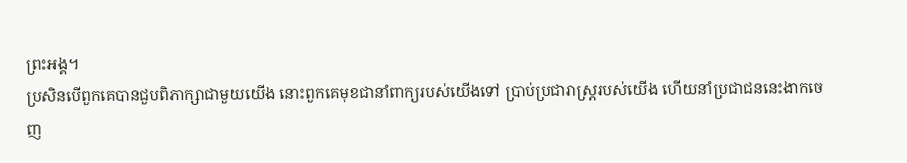ព្រះអង្គ។
ប្រសិនបើពួកគេបានជួបពិភាក្សាជាមួយយើង នោះពួកគេមុខជានាំពាក្យរបស់យើងទៅ ប្រាប់ប្រជារាស្ត្ររបស់យើង ហើយនាំប្រជាជននេះងាកចេញ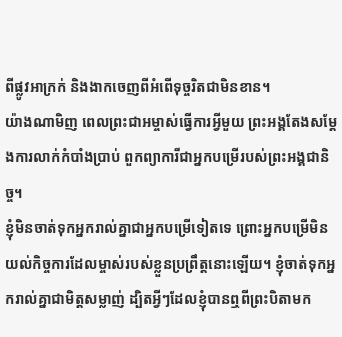ពីផ្លូវអាក្រក់ និងងាកចេញពីអំពើទុច្ចរិតជាមិនខាន។
យ៉ាងណាមិញ ពេលព្រះជាអម្ចាស់ធ្វើការអ្វីមួយ ព្រះអង្គតែងសម្តែងការលាក់កំបាំងប្រាប់ ពួកព្យាការីជាអ្នកបម្រើរបស់ព្រះអង្គជានិច្ច។
ខ្ញុំមិនចាត់ទុកអ្នករាល់គ្នាជាអ្នកបម្រើទៀតទេ ព្រោះអ្នកបម្រើមិនយល់កិច្ចការដែលម្ចាស់របស់ខ្លួនប្រព្រឹត្តនោះឡើយ។ ខ្ញុំចាត់ទុកអ្នករាល់គ្នាជាមិត្តសម្លាញ់ ដ្បិតអ្វីៗដែលខ្ញុំបានឮពីព្រះបិតាមក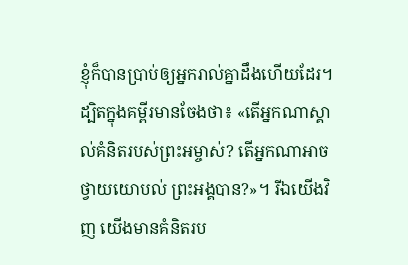ខ្ញុំក៏បានប្រាប់ឲ្យអ្នករាល់គ្នាដឹងហើយដែរ។
ដ្បិតក្នុងគម្ពីរមានចែងថា៖ «តើអ្នកណាស្គាល់គំនិតរបស់ព្រះអម្ចាស់? តើអ្នកណាអាចថ្វាយយោបល់ ព្រះអង្គបាន?»។ រីឯយើងវិញ យើងមានគំនិតរប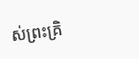ស់ព្រះគ្រិ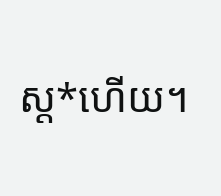ស្ត*ហើយ។